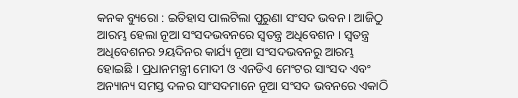କନକ ବ୍ୟୁରୋ : ଇତିହାସ ପାଲଟିଲା ପୁରୁଣା ସଂସଦ ଭବନ । ଆଜିଠୁ ଆରମ୍ଭ ହେଲା ନୂଆ ସଂସଦଭବନରେ ସ୍ୱତନ୍ତ୍ର ଅଧିବେଶନ । ସ୍ୱତନ୍ତ୍ର ଅଧିବେଶନର ୨ୟଦିନର କାର୍ଯ୍ୟ ନୂଆ ସଂସଦଭବନରୁ ଆରମ୍ଭ ହୋଇଛି । ପ୍ରଧାନମନ୍ତ୍ରୀ ମୋଦୀ ଓ ଏନଡିଏ ମେଂଟର ସାଂସଦ ଏବଂ ଅନ୍ୟାନ୍ୟ ସମସ୍ତ ଦଳର ସାଂସଦମାନେ ନୂଆ ସଂସଦ ଭବନରେ ଏକାଠି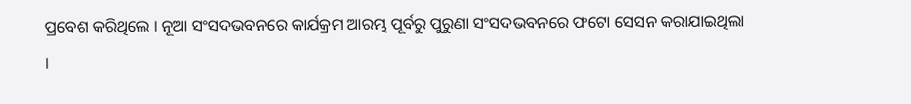ପ୍ରବେଶ କରିଥିଲେ । ନୂଆ ସଂସଦଭବନରେ କାର୍ଯକ୍ରମ ଆରମ୍ଭ ପୂର୍ବରୁ ପୁରୁଣା ସଂସଦଭବନରେ ଫଟୋ ସେସନ କରାଯାଇଥିଲା ।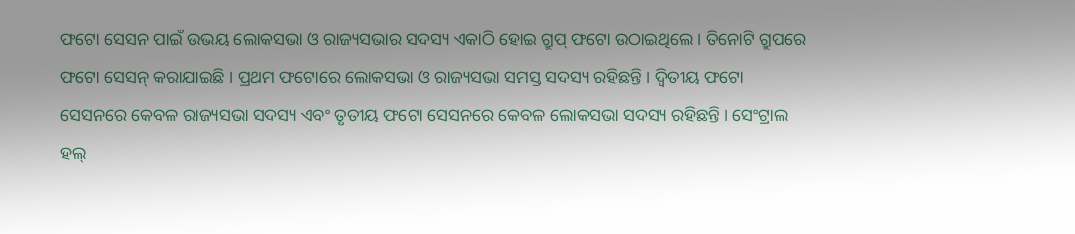ଫଟୋ ସେସନ ପାଇଁ ଉଭୟ ଲୋକସଭା ଓ ରାଜ୍ୟସଭାର ସଦସ୍ୟ ଏକାଠି ହୋଇ ଗ୍ରୁପ୍ ଫଟୋ ଉଠାଇଥିଲେ । ତିନୋଟି ଗ୍ରୁପରେ ଫଟୋ ସେସନ୍ କରାଯାଇଛି । ପ୍ରଥମ ଫଟୋରେ ଲୋକସଭା ଓ ରାଜ୍ୟସଭା ସମସ୍ତ ସଦସ୍ୟ ରହିଛନ୍ତି । ଦ୍ୱିତୀୟ ଫଟୋ ସେସନରେ କେବଳ ରାଜ୍ୟସଭା ସଦସ୍ୟ ଏବଂ ତୃତୀୟ ଫଟୋ ସେସନରେ କେବଳ ଲୋକସଭା ସଦସ୍ୟ ରହିଛନ୍ତି । ସେଂଟ୍ରାଲ ହଲ୍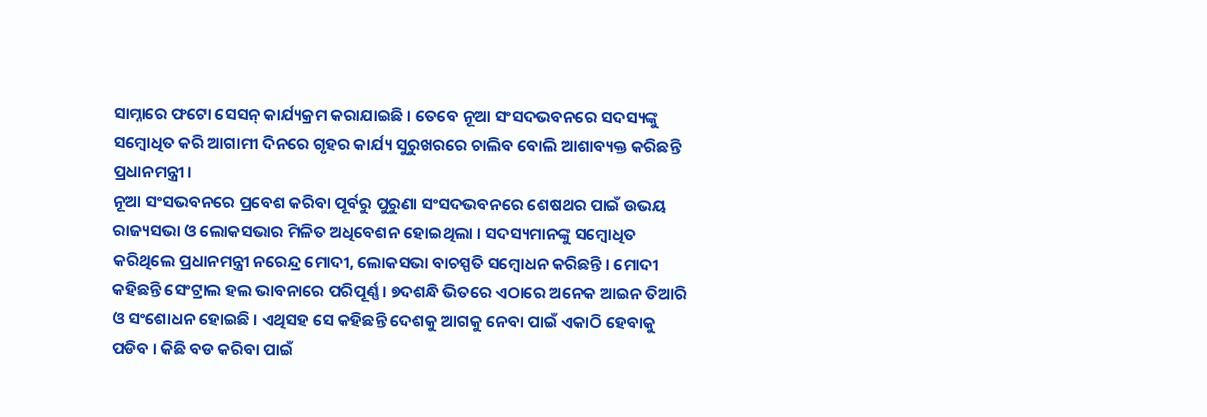ସାମ୍ନାରେ ଫଟୋ ସେସନ୍ କାର୍ଯ୍ୟକ୍ରମ କରାଯାଇଛି । ତେବେ ନୂଆ ସଂସଦଭବନରେ ସଦସ୍ୟଙ୍କୁ ସମ୍ବୋଧିତ କରି ଆଗାମୀ ଦିନରେ ଗୃହର କାର୍ଯ୍ୟ ସୁରୁଖରରେ ଚାଲିବ ବୋଲି ଆଶାବ୍ୟକ୍ତ କରିଛନ୍ତି ପ୍ରଧାନମନ୍ତ୍ରୀ ।
ନୂଆ ସଂସଭବନରେ ପ୍ରବେଶ କରିବା ପୂର୍ବରୁ ପୁରୁଣା ସଂସଦଭବନରେ ଶେଷଥର ପାଇଁ ଉଭୟ ରାଜ୍ୟସଭା ଓ ଲୋକସଭାର ମିଳିତ ଅଧିବେଶନ ହୋଇଥିଲା । ସଦସ୍ୟମାନଙ୍କୁ ସମ୍ବୋଧିତ କରିଥିଲେ ପ୍ରଧାନମନ୍ତ୍ରୀ ନରେନ୍ଦ୍ର ମୋଦୀ, ଲୋକସଭା ବାଚସ୍ପତି ସମ୍ବୋଧନ କରିଛନ୍ତି । ମୋଦୀ କହିଛନ୍ତି ସେଂଟ୍ରାଲ ହଲ ଭାବନାରେ ପରିପୂର୍ଣ୍ଣ । ୭ଦଶନ୍ଧି ଭିତରେ ଏଠାରେ ଅନେକ ଆଇନ ତିଆରି ଓ ସଂଶୋଧନ ହୋଇଛି । ଏଥିସହ ସେ କହିଛନ୍ତି ଦେଶକୁ ଆଗକୁ ନେବା ପାଇଁ ଏକାଠି ହେବାକୁ ପଡିବ । କିଛି ବଡ କରିବା ପାଇଁ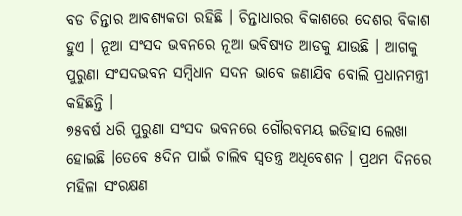ବଡ ଚିନ୍ତାର ଆବଶ୍ୟକତା ରହିଛି । ଚିନ୍ତାଧାରର ବିକାଶରେ ଦେଶର ବିକାଶ ହୁଏ । ନୂଆ ସଂସଦ ଭବନରେ ନୂଆ ଭବିଷ୍ୟତ ଆଡକୁ ଯାଉଛି । ଆଗକୁ ପୁରୁଣା ସଂସଦଭବନ ସମ୍ବିଧାନ ସଦନ ଭାବେ ଜଣାଯିବ ବୋଲି ପ୍ରଧାନମନ୍ତ୍ରୀ କହିଛନ୍ତି ।
୭୫ବର୍ଷ ଧରି ପୁରୁଣା ସଂସଦ ଭବନରେ ଗୌରବମୟ ଇତିହାସ ଲେଖା ହୋଇଛି ।ତେବେ ୫ଦିନ ପାଇଁ ଚାଲିବ ସ୍ୱତନ୍ତ୍ର ଅଧିବେଶନ । ପ୍ରଥମ ଦିନରେ ମହିଳା ସଂରକ୍ଷଣ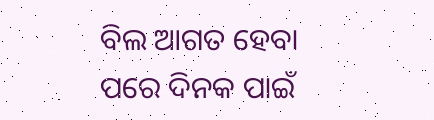ବିଲ ଆଗତ ହେବା ପରେ ଦିନକ ପାଇଁ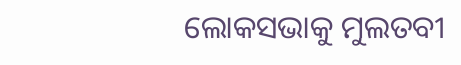ଲୋକସଭାକୁ ମୁଲତବୀ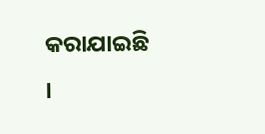କରାଯାଇଛି ।